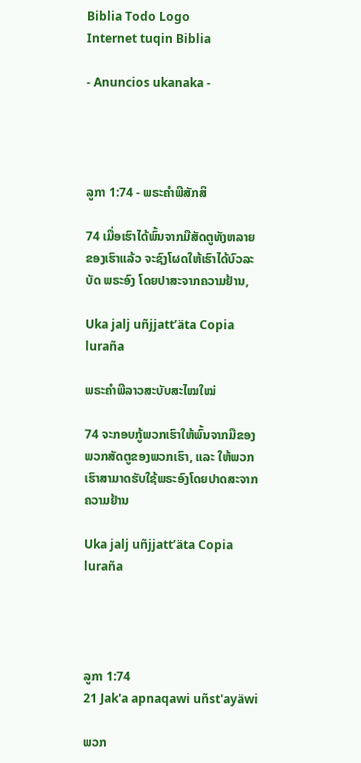Biblia Todo Logo
Internet tuqin Biblia

- Anuncios ukanaka -




ລູກາ 1:74 - ພຣະຄຳພີສັກສິ

74 ເມື່ອເຮົາໄດ້ພົ້ນຈາກມືສັດຕູທັງຫລາຍຂອງເຮົາແລ້ວ ຈະຊົງໂຜດໃຫ້ເຮົາໄດ້ບົວລະບັດ ພຣະອົງ ໂດຍປາສະຈາກຄວາມຢ້ານ,

Uka jalj uñjjattʼäta Copia luraña

ພຣະຄຳພີລາວສະບັບສະໄໝໃໝ່

74 ຈະກອບກູ້ພວກເຮົາໃຫ້ພົ້ນຈາກມືຂອງພວກສັດຕູຂອງພວກເຮົາ, ແລະ ໃຫ້ພວກເຮົາສາມາດຮັບໃຊ້ພຣະອົງໂດຍປາດສະຈາກຄວາມຢ້ານ

Uka jalj uñjjattʼäta Copia luraña




ລູກາ 1:74
21 Jak'a apnaqawi uñst'ayäwi

ພວກ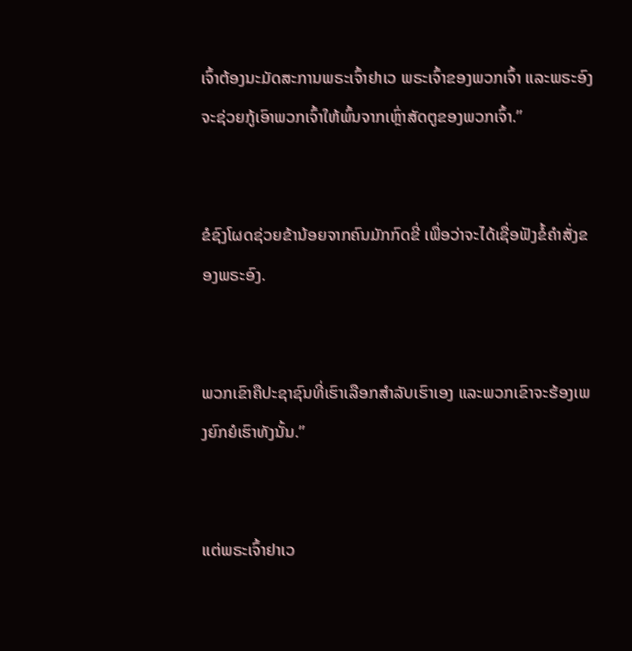ເຈົ້າຕ້ອງນະມັດສະການພຣະເຈົ້າຢາເວ ພຣະເຈົ້າຂອງພວກເຈົ້າ ແລະພຣະອົງຈະຊ່ວຍກູ້ເອົາພວກເຈົ້າໃຫ້ພົ້ນຈາກເຫຼົ່າສັດຕູຂອງພວກເຈົ້າ.”


ຂໍຊົງໂຜດຊ່ວຍຂ້ານ້ອຍຈາກຄົນມັກກົດຂີ່ ເພື່ອວ່າຈະໄດ້ເຊື່ອຟັງຂໍ້ຄຳສັ່ງຂອງພຣະອົງ.


ພວກເຂົາຄືປະຊາຊົນທີ່ເຮົາເລືອກສຳລັບເຮົາເອງ ແລະພວກເຂົາຈະຮ້ອງເພງຍົກຍໍເຮົາທັງນັ້ນ.”


ແຕ່ພຣະເຈົ້າຢາເວ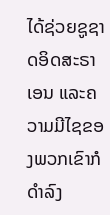ໄດ້ຊ່ວຍຊູຊາດອິດສະຣາເອນ ແລະຄວາມມີໄຊຂອງພວກເຂົາກໍດຳລົງ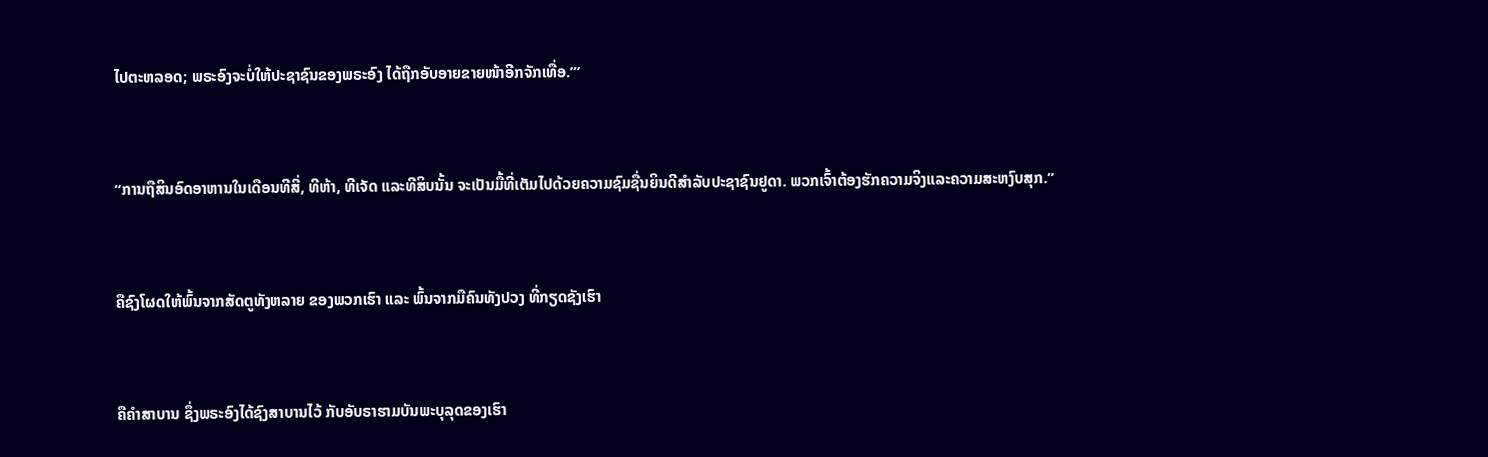ໄປຕະຫລອດ; ພຣະອົງຈະບໍ່ໃຫ້ປະຊາຊົນຂອງພຣະອົງ ໄດ້ຖືກອັບອາຍຂາຍໜ້າອີກຈັກເທື່ອ.”’


“ການຖືສິນອົດອາຫານໃນເດືອນທີສີ່, ທີຫ້າ, ທີເຈັດ ແລະທີສິບນັ້ນ ຈະເປັນມື້ທີ່ເຕັມໄປດ້ວຍຄວາມຊົມຊື່ນຍິນດີສຳລັບປະຊາຊົນຢູດາ. ພວກເຈົ້າຕ້ອງຮັກຄວາມຈິງແລະຄວາມສະຫງົບສຸກ.”


ຄືຊົງໂຜດໃຫ້ພົ້ນຈາກສັດຕູທັງຫລາຍ ຂອງພວກເຮົາ ແລະ ພົ້ນຈາກມືຄົນທັງປວງ ທີ່ກຽດຊັງເຮົາ


ຄືຄຳສາບານ ຊຶ່ງພຣະອົງໄດ້ຊົງສາບານໄວ້ ກັບອັບຣາຮາມບັນພະບຸລຸດຂອງເຮົາ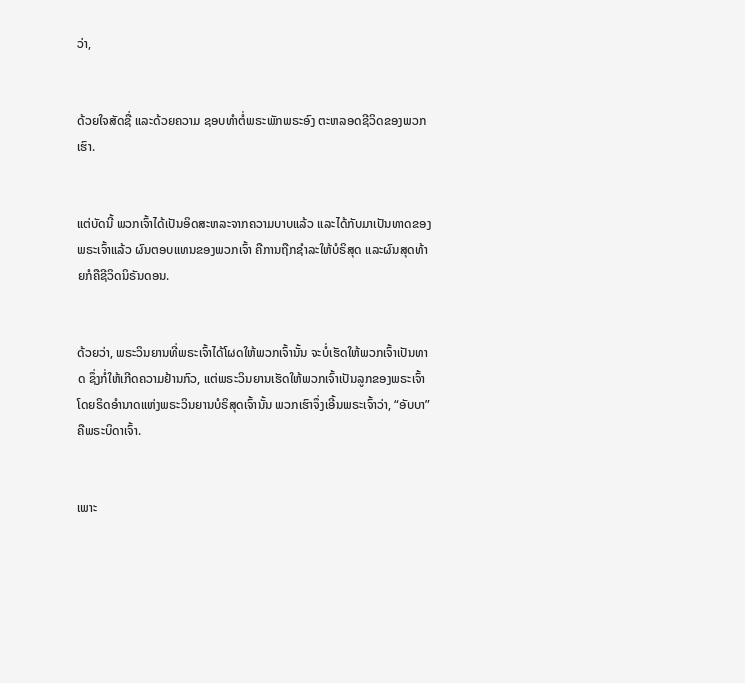ວ່າ,


ດ້ວຍໃຈສັດຊື່ ແລະດ້ວຍຄວາມ ຊອບທຳຕໍ່ພຣະພັກພຣະອົງ ຕະຫລອດຊີວິດຂອງພວກເຮົາ.


ແຕ່ບັດນີ້ ພວກເຈົ້າໄດ້ເປັນອິດສະຫລະຈາກຄວາມບາບແລ້ວ ແລະໄດ້ກັບມາເປັນທາດຂອງພຣະເຈົ້າແລ້ວ ຜົນຕອບແທນຂອງພວກເຈົ້າ ຄືການຖືກຊຳລະໃຫ້ບໍຣິສຸດ ແລະຜົນສຸດທ້າຍກໍຄືຊີວິດນິຣັນດອນ.


ດ້ວຍວ່າ, ພຣະວິນຍານທີ່ພຣະເຈົ້າໄດ້ໂຜດໃຫ້ພວກເຈົ້ານັ້ນ ຈະບໍ່ເຮັດໃຫ້ພວກເຈົ້າເປັນທາດ ຊຶ່ງກໍ່ໃຫ້ເກີດຄວາມຢ້ານກົວ, ແຕ່ພຣະວິນຍານເຮັດໃຫ້ພວກເຈົ້າເປັນລູກຂອງພຣະເຈົ້າ ໂດຍຣິດອຳນາດແຫ່ງພຣະວິນຍານບໍຣິສຸດເຈົ້ານັ້ນ ພວກເຮົາຈຶ່ງເອີ້ນພຣະເຈົ້າວ່າ, “ອັບບາ” ຄືພຣະບິດາເຈົ້າ.


ເພາະ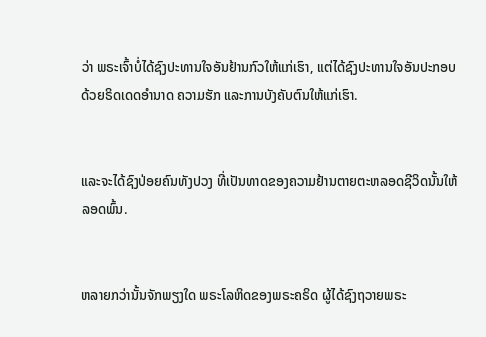ວ່າ ພຣະເຈົ້າບໍ່ໄດ້ຊົງປະທານໃຈອັນຢ້ານກົວໃຫ້ແກ່ເຮົາ, ແຕ່ໄດ້ຊົງປະທານໃຈອັນປະກອບດ້ວຍຣິດເດດອຳນາດ ຄວາມຮັກ ແລະການບັງຄັບຕົນໃຫ້ແກ່ເຮົາ.


ແລະຈະໄດ້ຊົງປ່ອຍຄົນທັງປວງ ທີ່ເປັນທາດຂອງຄວາມຢ້ານຕາຍຕະຫລອດຊີວິດນັ້ນໃຫ້ລອດພົ້ນ.


ຫລາຍກວ່ານັ້ນຈັກພຽງໃດ ພຣະໂລຫິດຂອງພຣະຄຣິດ ຜູ້ໄດ້ຊົງຖວາຍພຣະ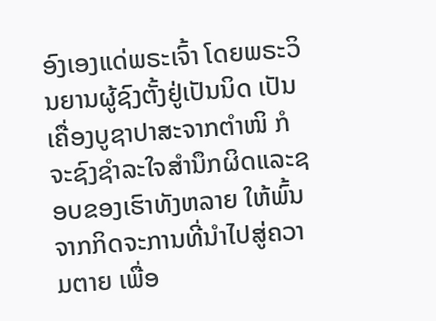ອົງເອງແດ່ພຣະເຈົ້າ ໂດຍພຣະວິນຍານຜູ້ຊົງຕັ້ງຢູ່ເປັນນິດ ເປັນເຄື່ອງບູຊາປາສະຈາກຕຳໜິ ກໍຈະຊົງຊຳລະໃຈສຳນຶກຜິດແລະຊອບຂອງເຮົາທັງຫລາຍ ໃຫ້ພົ້ນຈາກກິດຈະການທີ່ນຳໄປສູ່ຄວາມຕາຍ ເພື່ອ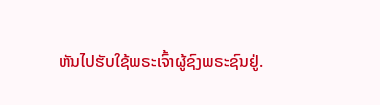ຫັນໄປຮັບໃຊ້ພຣະເຈົ້າຜູ້ຊົງພຣະຊົນຢູ່.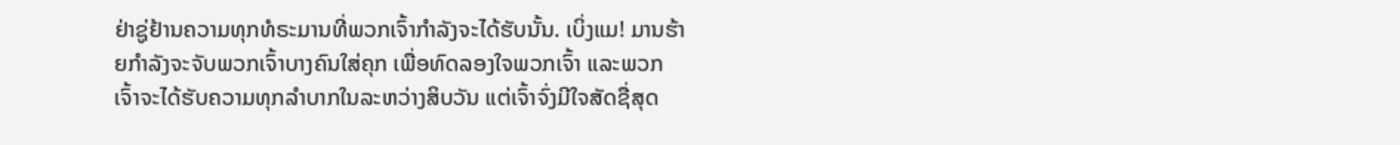ຢ່າຊູ່ຢ້ານຄວາມທຸກທໍຣະມານທີ່ພວກເຈົ້າກຳລັງຈະໄດ້ຮັບນັ້ນ. ເບິ່ງແມ! ມານຮ້າຍກຳລັງຈະຈັບພວກເຈົ້າບາງຄົນໃສ່ຄຸກ ເພື່ອທົດລອງໃຈພວກເຈົ້າ ແລະພວກເຈົ້າຈະໄດ້ຮັບຄວາມທຸກລຳບາກໃນລະຫວ່າງສິບວັນ ແຕ່ເຈົ້າຈົ່ງມີໃຈສັດຊື່ສຸດ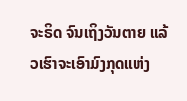ຈະຣິດ ຈົນເຖິງວັນຕາຍ ແລ້ວເຮົາຈະເອົາມົງກຸດແຫ່ງ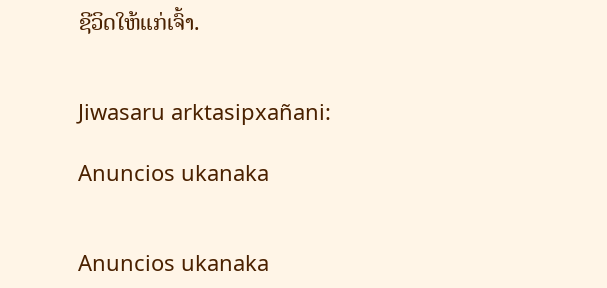ຊີວິດໃຫ້ແກ່ເຈົ້າ.


Jiwasaru arktasipxañani:

Anuncios ukanaka


Anuncios ukanaka